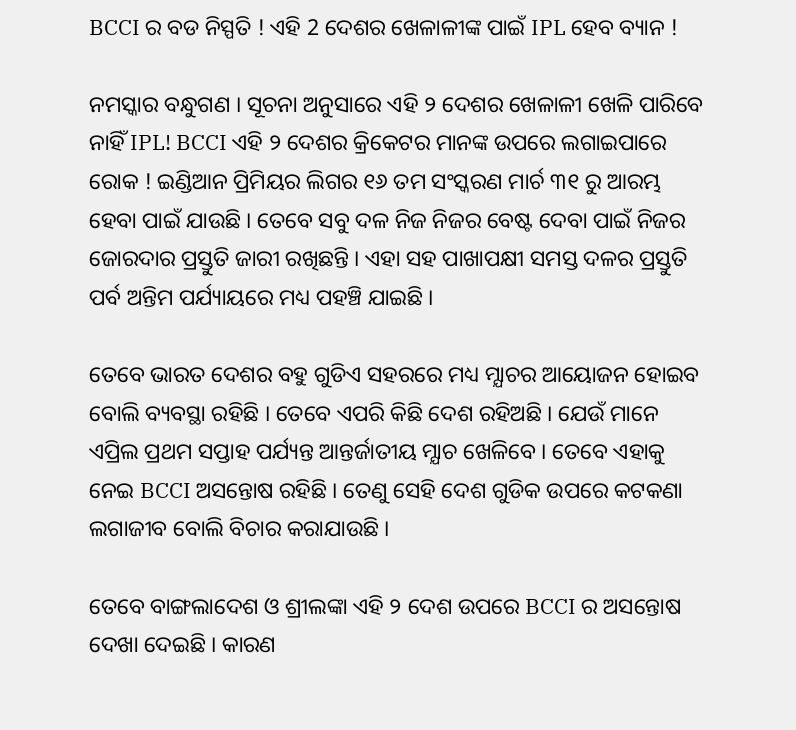BCCI ର ବଡ ନିସ୍ପତି ! ଏହି 2 ଦେଶର ଖେଳାଳୀଙ୍କ ପାଇଁ IPL ହେବ ବ୍ୟାନ !

ନମସ୍କାର ବନ୍ଧୁଗଣ । ସୂଚନା ଅନୁସାରେ ଏହି ୨ ଦେଶର ଖେଳାଳୀ ଖେଳି ପାରିବେ ନାହିଁ IPL! BCCI ଏହି ୨ ଦେଶର କ୍ରିକେଟର ମାନଙ୍କ ଉପରେ ଲଗାଇପାରେ ରୋକ ! ଇଣ୍ଡିଆନ ପ୍ରିମିୟର ଲିଗର ୧୬ ତମ ସଂସ୍କରଣ ମାର୍ଚ ୩୧ ରୁ ଆରମ୍ଭ ହେବା ପାଇଁ ଯାଉଛି । ତେବେ ସବୁ ଦଳ ନିଜ ନିଜର ବେଷ୍ଟ ଦେବା ପାଇଁ ନିଜର ଜୋରଦାର ପ୍ରସ୍ତୁତି ଜାରୀ ରଖିଛନ୍ତି । ଏହା ସହ ପାଖାପକ୍ଷୀ ସମସ୍ତ ଦଳର ପ୍ରସ୍ତୁତି ପର୍ବ ଅନ୍ତିମ ପର୍ଯ୍ୟାୟରେ ମଧ୍ୟ ପହଞ୍ଚି ଯାଇଛି ।

ତେବେ ଭାରତ ଦେଶର ବହୁ ଗୁଡିଏ ସହରରେ ମଧ୍ୟ ମ୍ଯାଚର ଆୟୋଜନ ହୋଇବ ବୋଲି ବ୍ୟବସ୍ଥା ରହିଛି । ତେବେ ଏପରି କିଛି ଦେଶ ରହିଅଛି । ଯେଉଁ ମାନେ ଏପ୍ରିଲ ପ୍ରଥମ ସପ୍ତାହ ପର୍ଯ୍ୟନ୍ତ ଆନ୍ତର୍ଜାତୀୟ ମ୍ଯାଚ ଖେଳିବେ । ତେବେ ଏହାକୁ ନେଇ BCCI ଅସନ୍ତୋଷ ରହିଛି । ତେଣୁ ସେହି ଦେଶ ଗୁଡିକ ଉପରେ କଟକଣା ଲଗାଜୀବ ବୋଲି ବିଚାର କରାଯାଉଛି ।

ତେବେ ବାଙ୍ଗଲାଦେଶ ଓ ଶ୍ରୀଲଙ୍କା ଏହି ୨ ଦେଶ ଉପରେ BCCI ର ଅସନ୍ତୋଷ ଦେଖା ଦେଇଛି । କାରଣ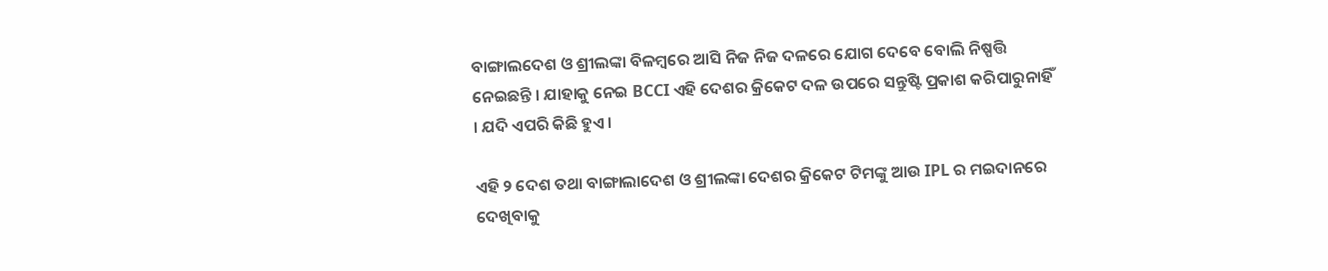ବାଙ୍ଗାଲଦେଶ ଓ ଶ୍ରୀଲଙ୍କା ବିଳମ୍ବରେ ଆସି ନିଜ ନିଜ ଦଳରେ ଯୋଗ ଦେବେ ବୋଲି ନିଷ୍ପତ୍ତି ନେଇଛନ୍ତି । ଯାହାକୁ ନେଇ BCCI ଏହି ଦେଶର କ୍ରିକେଟ ଦଳ ଉପରେ ସନ୍ତୁଷ୍ଟି ପ୍ରକାଶ କରିପାରୁନାହିଁ । ଯଦି ଏପରି କିଛି ହୁଏ ।

ଏହି ୨ ଦେଶ ତଥା ବାଙ୍ଗାଲାଦେଶ ଓ ଶ୍ରୀଲଙ୍କା ଦେଶର କ୍ରିକେଟ ଟିମଙ୍କୁ ଆଉ IPL ର ମଇଦାନରେ ଦେଖିବାକୁ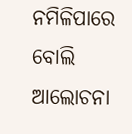ନମିଳିପାରେ ବୋଲି ଆଲୋଚନା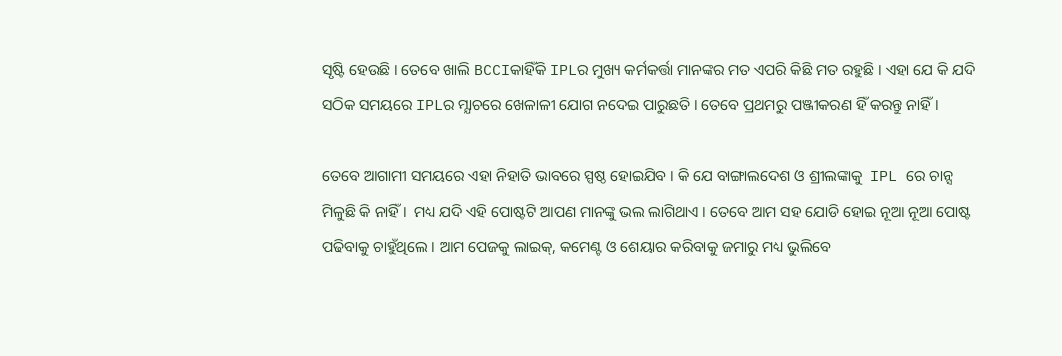ସୃଷ୍ଟି ହେଉଛି । ତେବେ ଖାଲି BCCIକାହିଁକି IPLର ମୁଖ୍ୟ କର୍ମକର୍ତ୍ତା ମାନଙ୍କର ମତ ଏପରି କିଛି ମତ ରହୁଛି । ଏହା ଯେ କି ଯଦି ସଠିକ ସମୟରେ IPLର ମ୍ଯାଚରେ ଖେଳାଳୀ ଯୋଗ ନଦେଇ ପାରୁଛତି । ତେବେ ପ୍ରଥମରୁ ପଞ୍ଜୀକରଣ ହିଁ କରନ୍ତୁ ନାହିଁ ।

ତେବେ ଆଗାମୀ ସମୟରେ ଏହା ନିହାତି ଭାବରେ ସ୍ପଷ୍ଠ ହୋଇଯିବ । କି ଯେ ବାଙ୍ଗାଲଦେଶ ଓ ଶ୍ରୀଲଙ୍କାକୁ  IPL ରେ ଚାନ୍ସ ମିଳୁଛି କି ନାହିଁ ।  ମଧ୍ୟ ଯଦି ଏହି ପୋଷ୍ଟଟି ଆପଣ ମାନଙ୍କୁ ଭଲ ଲାଗିଥାଏ । ତେବେ ଆମ ସହ ଯୋଡି ହୋଇ ନୂଆ ନୂଆ ପୋଷ୍ଟ ପଢିବାକୁ ଚାହୁଁଥିଲେ । ଆମ ପେଜକୁ ଲାଇକ୍, କମେଣ୍ଟ ଓ ଶେୟାର କରିବାକୁ ଜମାରୁ ମଧ୍ୟ ଭୁଲିବେ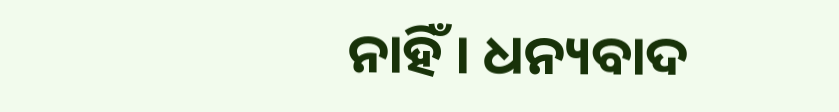ନାହିଁ । ଧନ୍ୟବାଦ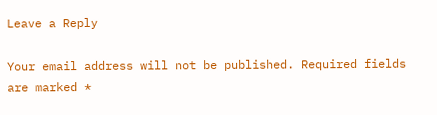Leave a Reply

Your email address will not be published. Required fields are marked *